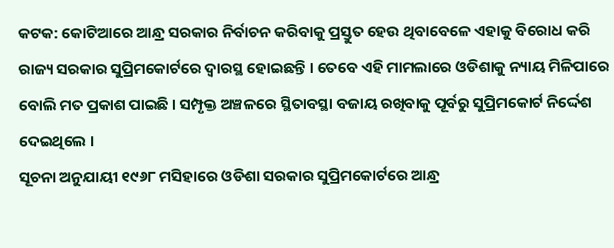କଟକ: କୋଟିଆରେ ଆନ୍ଧ୍ର ସରକାର ନିର୍ବାଚନ କରିବାକୁ ପ୍ରସ୍ତୁତ ହେଉ ଥିବାବେଳେ ଏହାକୁ ବିରୋଧ କରି ରାଜ୍ୟ ସରକାର ସୁପ୍ରିମକୋର୍ଟରେ ଦ୍ୱାରସ୍ଥ ହୋଇଛନ୍ତି । ତେବେ ଏହି ମାମଲାରେ ଓଡିଶାକୁ ନ୍ୟାୟ ମିଳିପାରେ ବୋଲି ମତ ପ୍ରକାଶ ପାଇଛି । ସମ୍ପୃକ୍ତ ଅଞ୍ଚଳରେ ସ୍ଥିତାବସ୍ଥା ବଜାୟ ରଖିବାକୁ ପୂର୍ବରୁ ସୁପ୍ରିମକୋର୍ଟ ନିର୍ଦ୍ଦେଶ ଦେଇଥିଲେ ।
ସୂଚନା ଅନୁଯାୟୀ ୧୯୬୮ ମସିହାରେ ଓଡିଶା ସରକାର ସୁପ୍ରିମକୋର୍ଟରେ ଆନ୍ଧ୍ର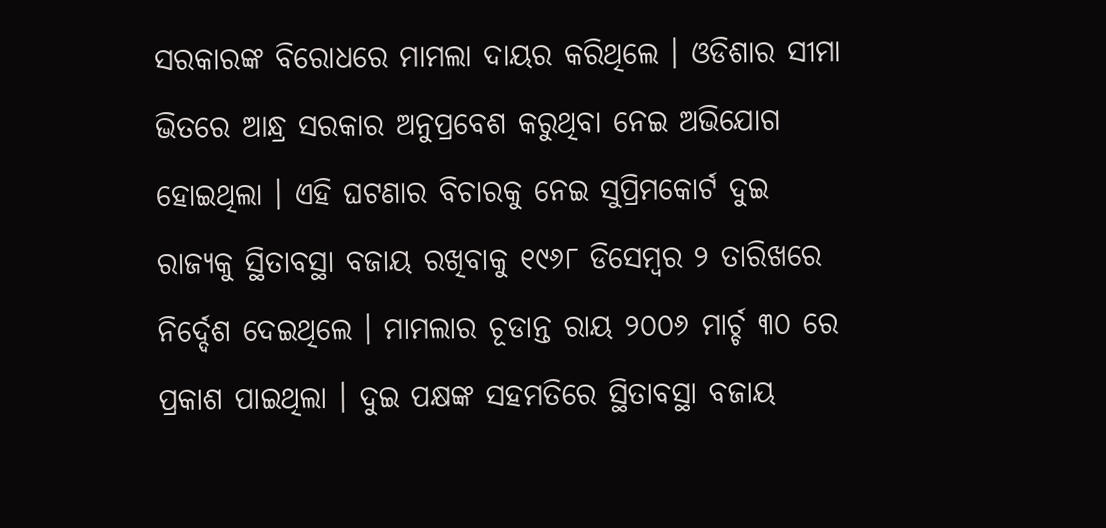ସରକାରଙ୍କ ବିରୋଧରେ ମାମଲା ଦାୟର କରିଥିଲେ । ଓଡିଶାର ସୀମା ଭିତରେ ଆନ୍ଧ୍ର ସରକାର ଅନୁପ୍ରବେଶ କରୁଥିବା ନେଇ ଅଭିଯୋଗ ହୋଇଥିଲା । ଏହି ଘଟଣାର ବିଚାରକୁ ନେଇ ସୁପ୍ରିମକୋର୍ଟ ଦୁଇ ରାଜ୍ୟକୁ ସ୍ଥିତାବସ୍ଥା ବଜାୟ ରଖିବାକୁ ୧୯୬୮ ଡିସେମ୍ବର ୨ ତାରିଖରେ ନିର୍ଦ୍ଦେଶ ଦେଇଥିଲେ । ମାମଲାର ଚୂଡାନ୍ତ ରାୟ ୨୦୦୬ ମାର୍ଚ୍ଚ ୩୦ ରେ ପ୍ରକାଶ ପାଇଥିଲା । ଦୁଇ ପକ୍ଷଙ୍କ ସହମତିରେ ସ୍ଥିତାବସ୍ଥା ବଜାୟ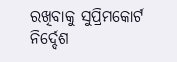ରଖିବାକୁ ସୁପ୍ରିମକୋର୍ଟ ନିର୍ଦ୍ଦେଶ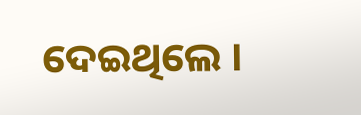ଦେଇଥିଲେ ।